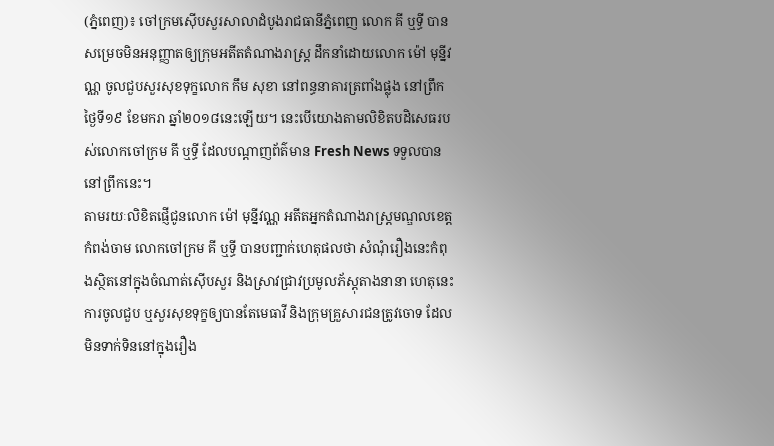(ភ្នំពេញ)៖ ចៅក្រមស៊ើបសួរសាលាដំបូងរាជធានីភ្នំពេញ លោក គី ឬទ្ធី បានសម្រេចមិនអនុញ្ញាតឲ្យក្រុមអតីតតំណាងរាស្ដ្រ ដឹកនាំដោយលោក ម៉ៅ មុន្នីវណ្ណ ចូលជួបសួរសុខទុក្ខលោក កឹម សុខា នៅពន្ធនាគារត្រពាំងផ្លុង នៅព្រឹកថ្ងៃទី១៩ ខែមករា ឆ្នាំ២០១៨នេះឡើយ។ នេះបើយោងតាមលិខិតបដិសេធរបស់លោកចៅក្រម គី ឬទ្ធី ដែលបណ្ដាញព័ត៌មាន Fresh News ទទួលបាននៅព្រឹកនេះ។
តាមរយៈលិខិតផ្ញើជូនលោក ម៉ៅ មុន្នីវណ្ណ អតីតអ្នកតំណាងរាស្ដ្រមណ្ឌលខេត្តកំពង់ចាម លោកចៅក្រម គី ឬទ្ធី បានបញ្ជាក់ហេតុផលថា សំណុំរឿងនេះកំពុងស្ថិតនៅក្នុងចំណាត់ស៊ើបសួរ និងស្រាវជ្រាវប្រមូលភ័ស្ដុតាងនានា ហេតុនេះការចូលជួប ឬសួរសុខទុក្ខឲ្យបានតែមេធាវី និងក្រុមគ្រួសារជនត្រូវចោទ ដែលមិនទាក់ទិននៅក្នុងរឿង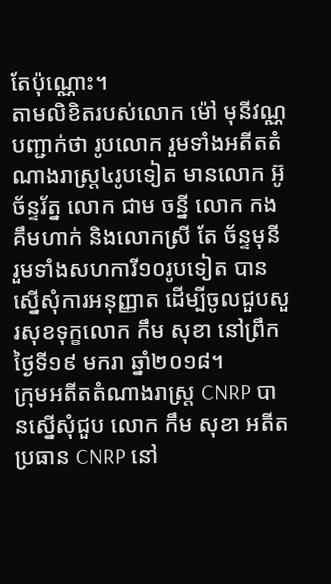តែប៉ុណ្ណោះ។
តាមលិខិតរបស់លោក ម៉ៅ មុនីវណ្ណ បញ្ជាក់ថា រូបលោក រួមទាំងអតីតតំណាងរាស្ត្រ៤រូបទៀត មានលោក អ៊ូ ច័ន្ទរ័ត្ន លោក ជាម ចន្នី លោក កង គឹមហាក់ និងលោកស្រី តែ ច័ន្ទមុនី រួមទាំងសហការី១០រូបទៀត បានស្នើសុំការអនុញ្ញាត ដើម្បីចូលជួបសួរសុខទុក្ខលោក កឹម សុខា នៅព្រឹកថ្ងៃទី១៩ មករា ឆ្នាំ២០១៨។
ក្រុមអតីតតំណាងរាស្រ្ត CNRP បានស្នើសុំជួប លោក កឹម សុខា អតីតប្រធាន CNRP នៅ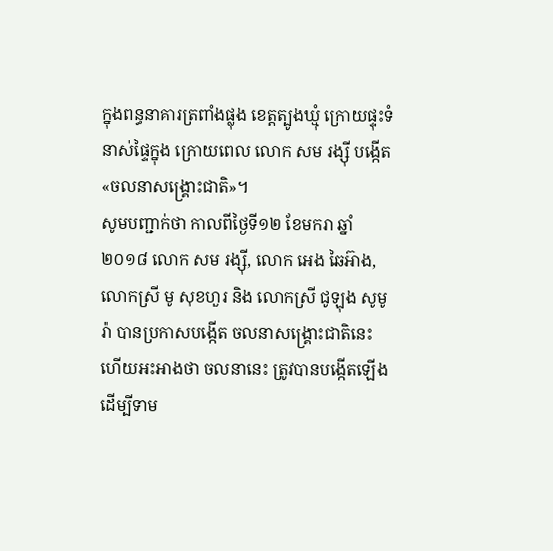ក្នុងពន្ធនាគារត្រពាំងផ្លុង ខេត្តត្បូងឃ្មុំ ក្រោយផ្ទុះទំនាស់ផ្ទៃក្នុង ក្រោយពេល លោក សម រង្ស៊ី បង្កើត «ចលនាសង្រ្គោះជាតិ»។
សូមបញ្ជាក់ថា កាលពីថ្ងៃទី១២ ខែមករា ឆ្នាំ២០១៨ លោក សម រង្ស៊ី, លោក អេង ឆៃអ៊ាង, លោកស្រី មូ សុខហួរ និង លោកស្រី ជូឡុង សូមូរ៉ា បានប្រកាសបង្កើត ចលនាសង្រ្គោះជាតិនេះ ហើយអះអាងថា ចលនានេះ ត្រូវបានបង្កើតឡើង ដើម្បីទាម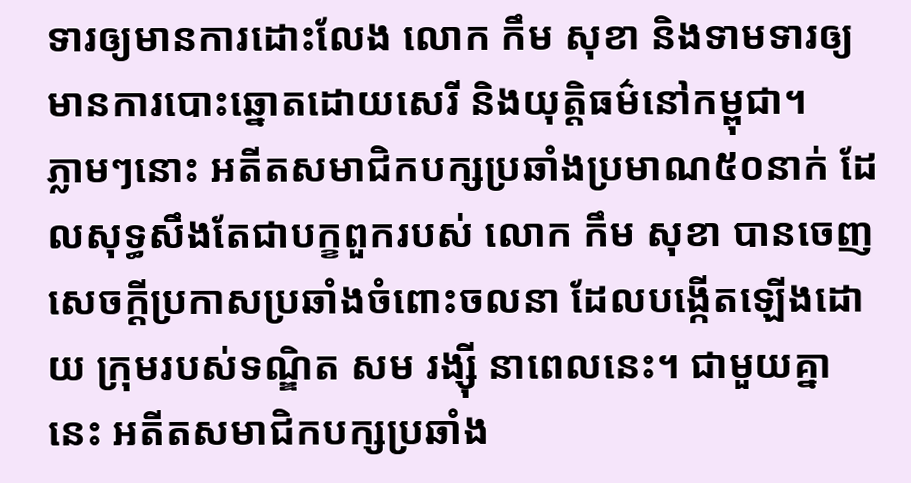ទារឲ្យមានការដោះលែង លោក កឹម សុខា និងទាមទារឲ្យមានការបោះឆ្នោតដោយសេរី និងយុត្តិធម៌នៅកម្ពុជា។
ភ្លាមៗនោះ អតីតសមាជិកបក្សប្រឆាំងប្រមាណ៥០នាក់ ដែលសុទ្ធសឹងតែជាបក្ខពួករបស់ លោក កឹម សុខា បានចេញសេចក្តីប្រកាសប្រឆាំងចំពោះចលនា ដែលបង្កើតឡើងដោយ ក្រុមរបស់ទណ្ឌិត សម រង្ស៊ី នាពេលនេះ។ ជាមួយគ្នានេះ អតីតសមាជិកបក្សប្រឆាំង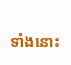ទាំងនោះ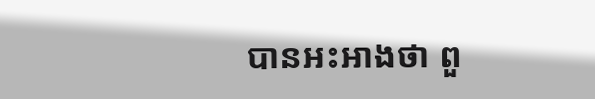បានអះអាងថា ពួ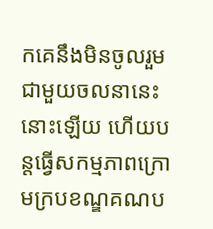កគេនឹងមិនចូលរួម ជាមួយចលនានេះនោះឡើយ ហើយបន្តធ្វើសកម្មភាពក្រោមក្របខណ្ឌគណប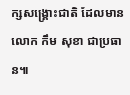ក្សសង្រ្គោះជាតិ ដែលមានលោក កឹម សុខា ជាប្រធាន៕